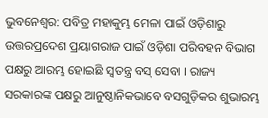ଭୁବନେଶ୍ୱର: ପବିତ୍ର ମହାକୁମ୍ଭ ମେଳା ପାଇଁ ଓଡ଼ିଶାରୁ ଉତ୍ତରପ୍ରଦେଶ ପ୍ରୟାଗରାଜ ପାଇଁ ଓଡ଼ିଶା ପରିବହନ ବିଭାଗ ପକ୍ଷରୁ ଆରମ୍ଭ ହୋଇଛି ସ୍ୱତନ୍ତ୍ର ବସ୍ ସେବା । ରାଜ୍ୟ ସରକାରଙ୍କ ପକ୍ଷରୁ ଆନୁଷ୍ଠାନିକଭାବେ ବସଗୁଡ଼ିକର ଶୁଭାରମ୍ଭ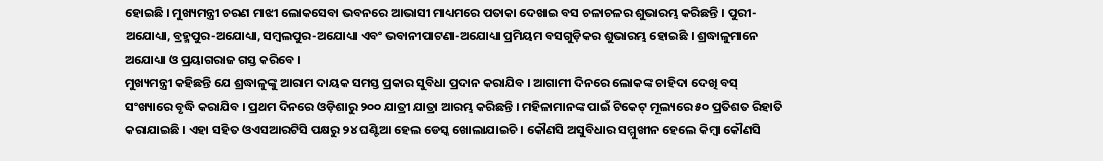ହୋଇଛି । ମୁଖ୍ୟମନ୍ତ୍ରୀ ଚରଣ ମାଝୀ ଲୋକସେବା ଭବନରେ ଆଭାସୀ ମାଧ୍ୟମରେ ପତାକା ଦେଖାଇ ବସ ଚଳାଚଳର ଶୁଭାରମ୍ଭ କରିଛନ୍ତି । ପୁରୀ-ଅଯୋଧ୍ୟା, ବ୍ରହ୍ମପୁର-ଅଯୋଧ୍ୟା, ସମ୍ବଲପୁର-ଅଯୋଧ୍ୟା ଏବଂ ଭବାନୀପାଟଣା-ଅଯୋଧ୍ୟା ପ୍ରମିୟମ ବସଗୁଡ଼ିକର ଶୁଭାରମ୍ଭ ହୋଇଛି । ଶ୍ରଦ୍ଧାଳୁମାନେ ଅଯୋଧ୍ୟା ଓ ପ୍ରୟାଗରାଜ ଗସ୍ତ କରିବେ ।
ମୁଖ୍ୟମନ୍ତ୍ରୀ କହିଛନ୍ତି ଯେ ଶ୍ରଦ୍ଧାଳୁଙ୍କୁ ଆରାମ ଦାୟକ ସମସ୍ତ ପ୍ରକାର ସୁବିଧା ପ୍ରଦାନ କରାଯିବ । ଆଗାମୀ ଦିନରେ ଲୋକଙ୍କ ଚାହିଦା ଦେଖି ବସ୍ ସଂଖ୍ୟାରେ ବୃଦ୍ଧି କରାଯିବ । ପ୍ରଥମ ଦିନରେ ଓଡ଼ିଶାରୁ ୨୦୦ ଯାତ୍ରୀ ଯାତ୍ରା ଆରମ୍ଭ କରିଛନ୍ତି । ମହିଳାମାନଙ୍କ ପାଇଁ ଟିକେଟ୍ ମୂଲ୍ୟରେ ୫୦ ପ୍ରତିଶତ ରିହାତି କରାଯାଇଛି । ଏହା ସହିତ ଓଏସଆରଟିସି ପକ୍ଷରୁ ୨୪ ଘଣ୍ଟିଆ ହେଲ ଡେସ୍କ ଖୋଲାଯାଇଚି । କୌଣସି ଅସୁବିଧାର ସମ୍ମୁଖୀନ ହେଲେ କିମ୍ବା କୌଣସି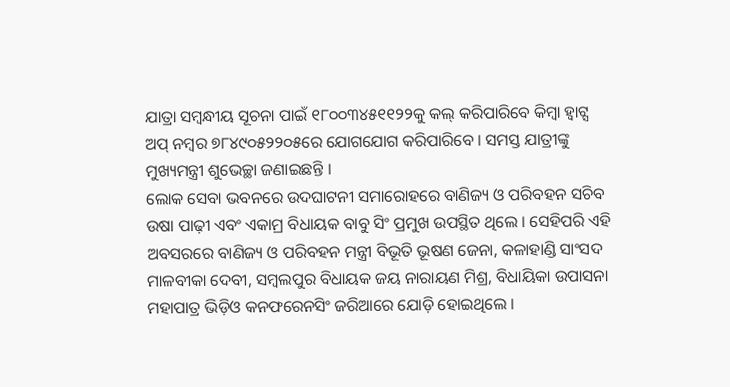ଯାତ୍ରା ସମ୍ବନ୍ଧୀୟ ସୂଚନା ପାଇଁ ୧୮୦୦୩୪୫୧୧୨୨କୁ କଲ୍ କରିପାରିବେ କିମ୍ବା ହ୍ୱାଟ୍ସ ଅପ୍ ନମ୍ବର ୭୮୪୯୦୫୨୨୦୫ରେ ଯୋଗଯୋଗ କରିପାରିବେ । ସମସ୍ତ ଯାତ୍ରୀଙ୍କୁ ମୁଖ୍ୟମନ୍ତ୍ରୀ ଶୁଭେଚ୍ଛା ଜଣାଇଛନ୍ତି ।
ଲୋକ ସେବା ଭବନରେ ଉଦଘାଟନୀ ସମାରୋହରେ ବାଣିଜ୍ୟ ଓ ପରିବହନ ସଚିବ ଉଷା ପାଢ଼ୀ ଏବଂ ଏକାମ୍ର ବିଧାୟକ ବାବୁ ସିଂ ପ୍ରମୁଖ ଉପସ୍ଥିତ ଥିଲେ । ସେହିପରି ଏହି ଅବସରରେ ବାଣିଜ୍ୟ ଓ ପରିବହନ ମନ୍ତ୍ରୀ ବିଭୂତି ଭୂଷଣ ଜେନା, କଳାହାଣ୍ଡି ସାଂସଦ ମାଳବୀକା ଦେବୀ, ସମ୍ବଲପୁର ବିଧାୟକ ଜୟ ନାରାୟଣ ମିଶ୍ର, ବିଧାୟିକା ଉପାସନା ମହାପାତ୍ର ଭିଡ଼ିଓ କନଫରେନସିଂ ଜରିଆରେ ଯୋଡ଼ି ହୋଇଥିଲେ ।